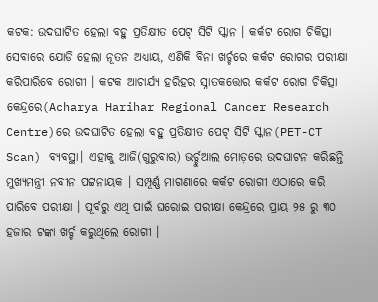କଟକ: ଉଦଘାଟିତ ହେଲା ବହୁ ପ୍ରତିକ୍ଷୀତ ପେଟ୍ ସିଟି ସ୍କାନ । କର୍କଟ ରୋଗ ଚିକିତ୍ସା ସେବାରେ ଯୋଡି ହେଲା ନୂତନ ଅଧ୍ୟାୟ, ଏଣିକି ବିନା ଖର୍ଚ୍ଚରେ କର୍କଟ ରୋଗର ପରୀକ୍ଷା କରିପାରିବେ ରୋଗୀ । କଟକ ଆଚାର୍ଯ୍ୟ ହରିହର ସ୍ନାତକତ୍ତୋର କର୍କଟ ରୋଗ ଚିକିତ୍ସା କେନ୍ଦ୍ରରେ(Acharya Harihar Regional Cancer Research Centre)ରେ ଉଦଘାଟିତ ହେଲା ବହୁ ପ୍ରତିକ୍ଷୀତ ପେଟ୍ ସିଟି ସ୍କାନ(PET-CT Scan) ବ୍ୟବସ୍ଥା। ଏହାକୁ ଆଜି(ଗୁରୁବାର) ଭର୍ଚ୍ଚୁଆଲ ମୋଡ଼ରେ ଉଦଘାଟନ କରିଛନ୍ତି ମୁଖ୍ୟମନ୍ତ୍ରୀ ନବୀନ ପଟ୍ଟନାୟକ । ସମ୍ପୂର୍ଣ୍ଣ ମାଗଣାରେ କର୍କଟ ରୋଗୀ ଏଠାରେ କରି ପାରିବେ ପରୀକ୍ଷା । ପୂର୍ବରୁ ଏଥି ପାଇଁ ଘରୋଇ ପରୀକ୍ଷା କେନ୍ଦ୍ରରେ ପ୍ରାୟ ୨୫ ରୁ ୩୦ ହଜାର ଟଙ୍କା ଖର୍ଚ୍ଚ କରୁଥିଲେ ରୋଗୀ ।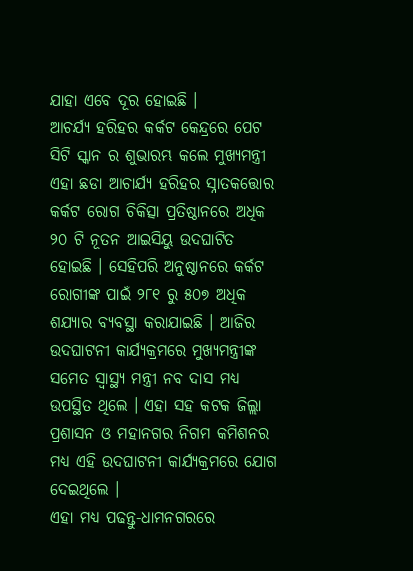ଯାହା ଏବେ ଦୂର ହୋଇଛି ।
ଆଚର୍ଯ୍ୟ ହରିହର କର୍କଟ କେନ୍ଦ୍ରରେ ପେଟ ସିଟି ସ୍କାନ ର ଶୁଭାରମ୍ଭ କଲେ ମୁଖ୍ୟମନ୍ତ୍ରୀ ଏହା ଛଡା ଆଚାର୍ଯ୍ୟ ହରିହର ସ୍ନାତକତ୍ତୋର କର୍କଟ ରୋଗ ଚିକିତ୍ସା ପ୍ରତିଷ୍ଠାନରେ ଅଧିକ ୨୦ ଟି ନୂତନ ଆଇସିୟୁ ଉଦଘାଟିତ ହୋଇଛି । ସେହିପରି ଅନୁଷ୍ଠାନରେ କର୍କଟ ରୋଗୀଙ୍କ ପାଇଁ ୨୮୧ ରୁ ୫୦୭ ଅଧିକ ଶଯ୍ୟାର ବ୍ୟବସ୍ଥା କରାଯାଇଛି । ଆଜିର ଉଦଘାଟନୀ କାର୍ଯ୍ୟକ୍ରମରେ ମୁଖ୍ୟମନ୍ତ୍ରୀଙ୍କ ସମେତ ସ୍ୱାସ୍ଥ୍ୟ ମନ୍ତ୍ରୀ ନବ ଦାସ ମଧ୍ୟ ଉପସ୍ଥିତ ଥିଲେ । ଏହା ସହ କଟକ ଜିଲ୍ଲା ପ୍ରଶାସନ ଓ ମହାନଗର ନିଗମ କମିଶନର ମଧ୍ୟ ଏହି ଉଦଘାଟନୀ କାର୍ଯ୍ୟକ୍ରମରେ ଯୋଗ ଦେଇଥିଲେ ।
ଏହା ମଧ୍ୟ ପଢନ୍ତୁ-ଧାମନଗରରେ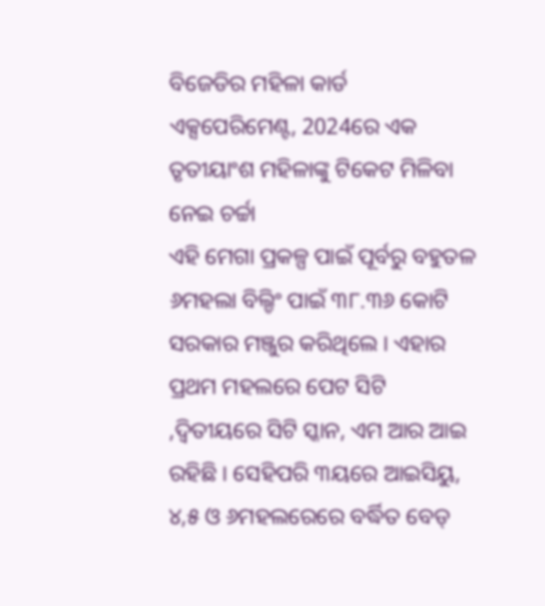ବିଜେଡିର ମହିଳା କାର୍ଡ ଏକ୍ସପେରିମେଣ୍ଟ, 2024ରେ ଏକ ତୃତୀୟାଂଶ ମହିଳାଙ୍କୁ ଟିକେଟ ମିଳିବା ନେଇ ଚର୍ଚ୍ଚା
ଏହି ମେଗା ପ୍ରକଳ୍ପ ପାଇଁ ପୂର୍ବରୁ ବହୁତଳ ୬ମହଲା ବିଲ୍ଡିଂ ପାଇଁ ୩୮.୩୬ କୋଟି ସରକାର ମଞ୍ଜୁର କରିଥିଲେ । ଏହାର ପ୍ରଥମ ମହଲରେ ପେଟ ସିଟି ,ଦ୍ୱିତୀୟରେ ସିଟି ସ୍କାନ, ଏମ ଆର ଆଇ ରହିଛି । ସେହିପରି ୩ୟରେ ଆଇସିୟୁ, ୪,୫ ଓ ୬ମହଲରେରେ ବର୍ଦ୍ଧିତ ବେଡ୍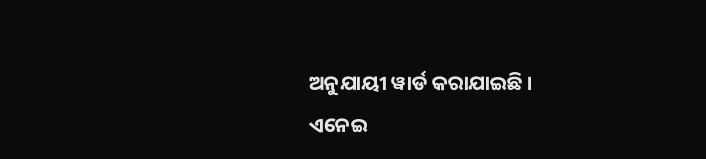ଅନୁଯାୟୀ ୱାର୍ଡ କରାଯାଇଛି ।
ଏନେଇ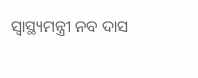ସ୍ବାସ୍ଥ୍ୟମନ୍ତ୍ରୀ ନବ ଦାସ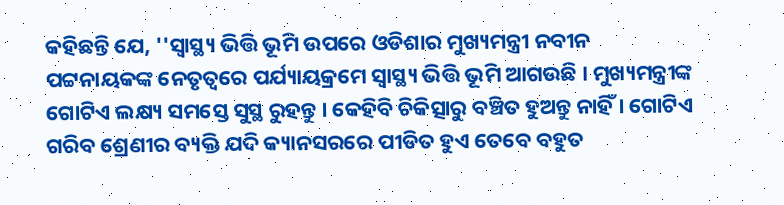କହିଛନ୍ତି ଯେ, ''ସ୍ବାସ୍ଥ୍ୟ ଭିତ୍ତି ଭୂମି ଉପରେ ଓଡିଶାର ମୁଖ୍ୟମନ୍ତ୍ରୀ ନବୀନ ପଟ୍ଟନାୟକଙ୍କ ନେତୃତ୍ବରେ ପର୍ଯ୍ୟାୟକ୍ରମେ ସ୍ବାସ୍ଥ୍ୟ ଭିତ୍ତି ଭୂମି ଆଗଉଛି । ମୁଖ୍ୟମନ୍ତ୍ରୀଙ୍କ ଗୋଟିଏ ଲକ୍ଷ୍ୟ ସମସ୍ତେ ସୁସ୍ଥ ରୁହନ୍ତୁ । କେହିବି ଚିକିତ୍ସାରୁ ବଞ୍ଚିତ ହୁଅନ୍ତୁ ନାହିଁ । ଗୋଟିଏ ଗରିବ ଶ୍ରେଣୀର ବ୍ୟକ୍ତି ଯଦି କ୍ୟାନସରରେ ପୀଡିତ ହୁଏ ତେବେ ବହୁତ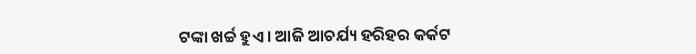ଟଙ୍କା ଖର୍ଚ୍ଚ ହୁଏ । ଆଜି ଆଚର୍ଯ୍ୟ ହରିହର କର୍କଟ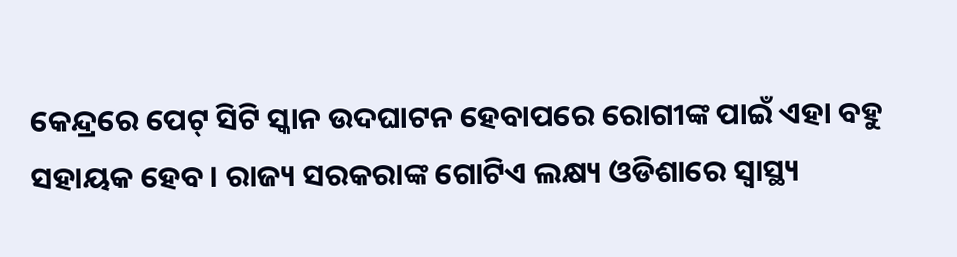କେନ୍ଦ୍ରରେ ପେଟ୍ ସିଟି ସ୍କାନ ଉଦଘାଟନ ହେବାପରେ ରୋଗୀଙ୍କ ପାଇଁ ଏହା ବହୁ ସହାୟକ ହେବ । ରାଜ୍ୟ ସରକରାଙ୍କ ଗୋଟିଏ ଲକ୍ଷ୍ୟ ଓଡିଶାରେ ସ୍ବାସ୍ଥ୍ୟ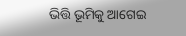ଭିତ୍ତି ଭୂମିକୁ ଆଗେଇ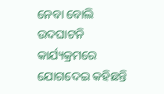ନେବା ବୋଲି ଉଦଘାଟନି କାର୍ଯ୍ୟକ୍ରମରେ ଯୋଗଦେଇ କହିଛନ୍ତି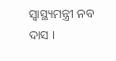ସ୍ବାସ୍ଥ୍ୟମନ୍ତ୍ରୀ ନବ ଦାସ ।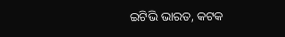ଇଟିଭି ଭାରତ, କଟକ